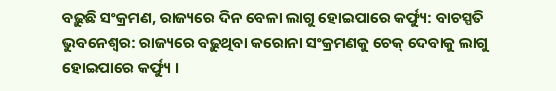ବଢ଼ୁଛି ସଂକ୍ରମଣ, ରାଜ୍ୟରେ ଦିନ ବେଳା ଲାଗୁ ହୋଇପାରେ କର୍ଫ୍ୟୁ: ବାଚସ୍ପତି
ଭୁବନେଶ୍ୱର: ରାଜ୍ୟରେ ବଢ଼ୁଥିବା କରୋନା ସଂକ୍ରମଣକୁ ଚେକ୍ ଦେବାକୁ ଲାଗୁ ହୋଇପାରେ କର୍ଫ୍ୟୁ ।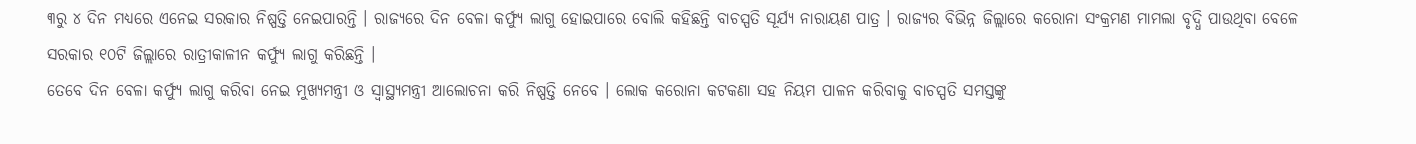୩ରୁ ୪ ଦିନ ମଧ୍ୟରେ ଏନେଇ ସରକାର ନିଷ୍ପତ୍ତି ନେଇପାରନ୍ତି । ରାଜ୍ୟରେ ଦିନ ବେଳା କର୍ଫ୍ୟୁ ଲାଗୁ ହୋଇପାରେ ବୋଲି କହିଛନ୍ତି ବାଚସ୍ପତି ସୂର୍ଯ୍ୟ ନାରାୟଣ ପାତ୍ର । ରାଜ୍ୟର ବିଭିନ୍ନ ଜିଲ୍ଲାରେ କରୋନା ସଂକ୍ରମଣ ମାମଲା ବୃଦ୍ଧି ପାଉଥିବା ବେଳେ ସରକାର ୧୦ଟି ଜିଲ୍ଲାରେ ରାତ୍ରୀକାଳୀନ କର୍ଫ୍ୟୁ ଲାଗୁ କରିଛନ୍ତି ।
ତେବେ ଦିନ ବେଳା କର୍ଫ୍ୟୁ ଲାଗୁ କରିବା ନେଇ ମୁଖ୍ୟମନ୍ତ୍ରୀ ଓ ସ୍ୱାସ୍ଥ୍ୟମନ୍ତ୍ରୀ ଆଲୋଚନା କରି ନିଷ୍ପତ୍ତି ନେବେ । ଲୋକ କରୋନା କଟକଣା ସହ ନିୟମ ପାଳନ କରିବାକୁ ବାଚସ୍ପତି ସମସ୍ତଙ୍କୁ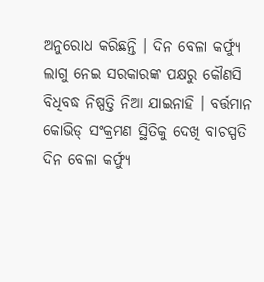ଅନୁରୋଧ କରିଛନ୍ତି । ଦିନ ବେଳା କର୍ଫ୍ୟୁ ଲାଗୁ ନେଇ ସରକାରଙ୍କ ପକ୍ଷରୁ କୌଣସି ବିଧିବଦ୍ଧ ନିଷ୍ପତ୍ତି ନିଆ ଯାଇନାହି । ବର୍ତ୍ତମାନ କୋଭିଡ୍ ସଂକ୍ରମଣ ସ୍ଥିତିକୁ ଦେଖି ବାଚସ୍ପତି ଦିନ ବେଳା କର୍ଫ୍ୟୁ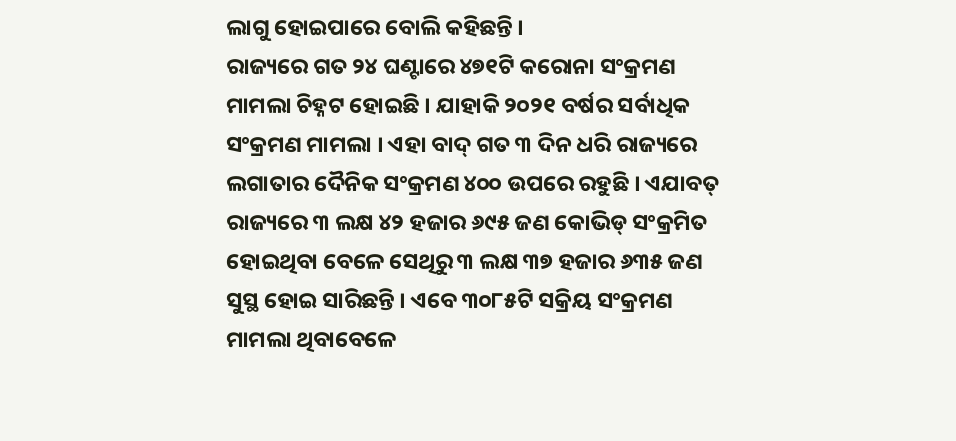ଲାଗୁ ହୋଇପାରେ ବୋଲି କହିଛନ୍ତି ।
ରାଜ୍ୟରେ ଗତ ୨୪ ଘଣ୍ଟାରେ ୪୭୧ଟି କରୋନା ସଂକ୍ରମଣ ମାମଲା ଚିହ୍ନଟ ହୋଇଛି । ଯାହାକି ୨୦୨୧ ବର୍ଷର ସର୍ବାଧିକ ସଂକ୍ରମଣ ମାମଲା । ଏହା ବାଦ୍ ଗତ ୩ ଦିନ ଧରି ରାଜ୍ୟରେ ଲଗାତାର ଦୈନିକ ସଂକ୍ରମଣ ୪୦୦ ଉପରେ ରହୁଛି । ଏଯାବତ୍ ରାଜ୍ୟରେ ୩ ଲକ୍ଷ ୪୨ ହଜାର ୬୯୫ ଜଣ କୋଭିଡ୍ ସଂକ୍ରମିତ ହୋଇଥିବା ବେଳେ ସେଥିରୁ ୩ ଲକ୍ଷ ୩୭ ହଜାର ୬୩୫ ଜଣ ସୁସ୍ଥ ହୋଇ ସାରିଛନ୍ତି । ଏବେ ୩୦୮୫ଟି ସକ୍ରିୟ ସଂକ୍ରମଣ ମାମଲା ଥିବାବେଳେ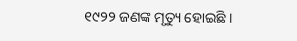୧୯୨୨ ଜଣଙ୍କ ମୃତ୍ୟୁ ହୋଇଛି ।